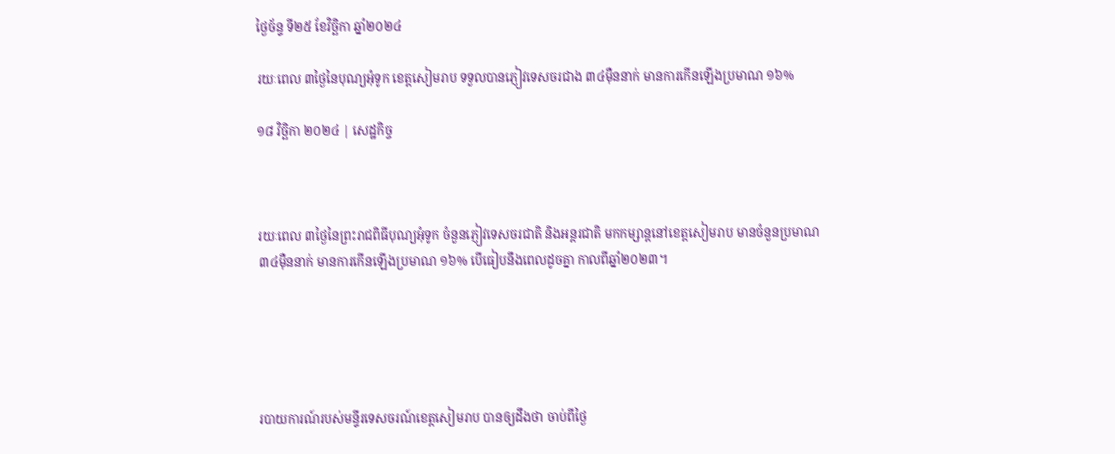ថ្ងៃច័ន្ទ ទី២៥ ខែវិច្ឆិកា ឆ្នាំ២០២៤

រយៈពេល ៣ថ្ងៃនៃបុណ្យអុំទូក ខេត្តសៀមរាប ទទួលបានភ្ញៀវទេសចរជាង ៣៤ម៉ឺននាក់ មានការកើនឡើងប្រមាណ ១៦%

១៨ វិច្ឆិកា ២០២៤ | សេដ្ឋកិច្ច



រយៈពេល ៣ថ្ងៃនៃព្រះរាជពិធីបុណ្យអុំទូក ចំនួនភ្ញៀវទេសចរជាតិ និងអន្តរជាតិ មកកម្សាន្តនៅខេត្តសៀមរាប មានចំនួនប្រមាណ ៣៤ម៉ឺននាក់ មានការកើនឡើងប្រមាណ ១៦% បើធៀបនឹងពេលដូចគ្នា កាលពីឆ្នាំ២០២៣។





របាយការណ៍របស់មន្ទីរទេសចរណ៍ខេត្តសៀមរាប បានឲ្យដឹងថា ចាប់ពីថ្ងៃ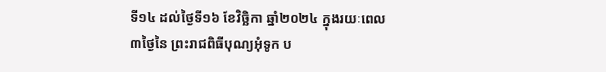ទី១៤ ដល់ថ្ងៃទី១៦ ខែវិច្ឆិកា ឆ្នាំ២០២៤ ក្នុងរយៈពេល ៣ថ្ងៃនៃ ព្រះរាជពិធីបុណ្យអុំទូក ប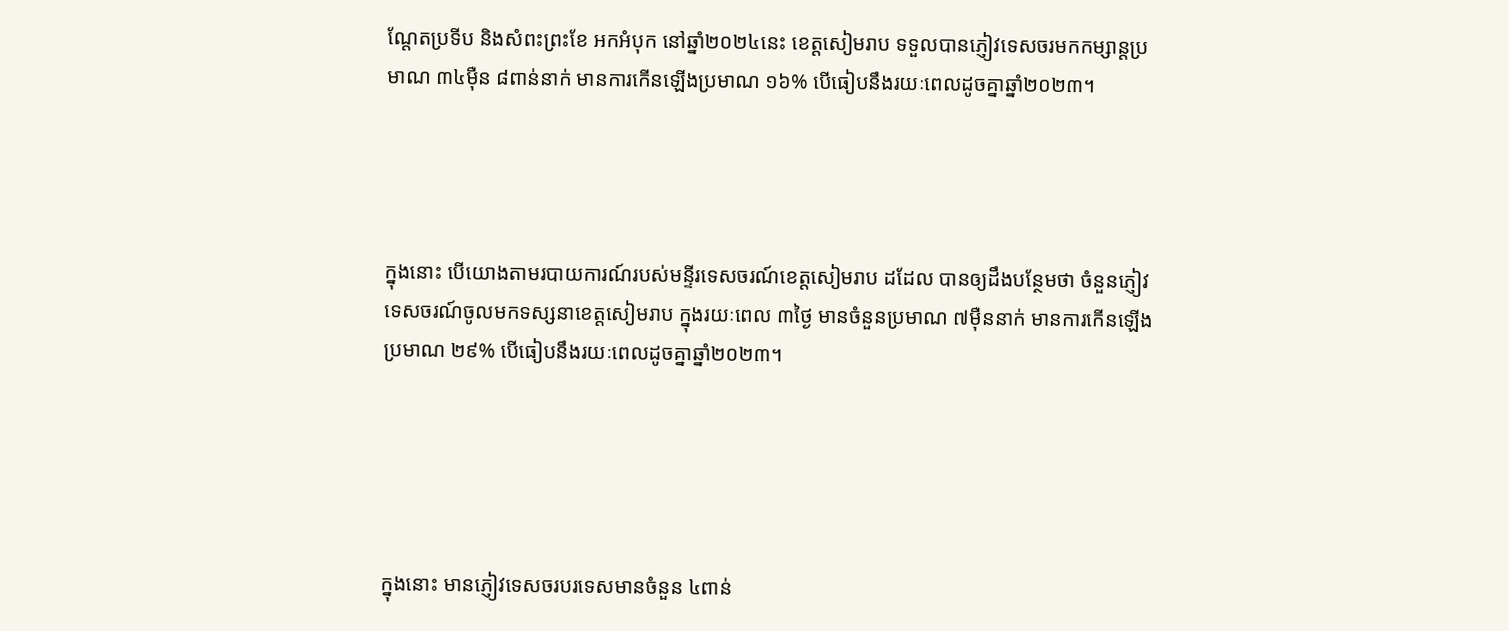ណ្តែតប្រទីប និងសំពះព្រះខែ អកអំបុក នៅឆ្នាំ២០២៤នេះ ខេត្តសៀមរាប ទទួលបានភ្ញៀវទេសចរមកកម្សាន្តប្រមាណ ៣៤ម៉ឺន ៨ពាន់នាក់ មានការកើនឡើងប្រមាណ ១៦% បើធៀបនឹងរយៈពេលដូចគ្នាឆ្នាំ២០២៣។




ក្នុងនោះ បើយោងតាមរបាយការណ៍របស់មន្ទីរទេសចរណ៍ខេត្តសៀមរាប ដដែល បានឲ្យដឹងបន្ថែមថា ចំនួនភ្ញៀវទេសចរណ៍ចូលមកទស្សនាខេត្តសៀមរាប ក្នុងរយៈពេល ៣ថ្ងៃ មានចំនួនប្រមាណ ៧ម៉ឺននាក់ មានការកើនឡើងប្រមាណ ២៩% បើធៀបនឹងរយៈពេលដូចគ្នាឆ្នាំ២០២៣។





ក្នុងនោះ មានភ្ញៀវទេសចរបរទេសមានចំនួន ៤ពាន់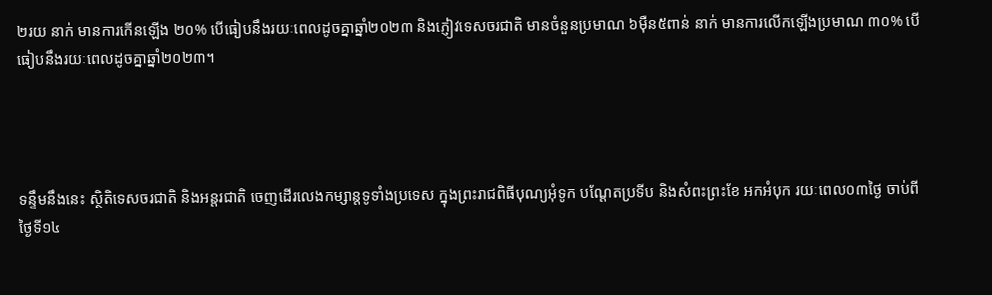២រយ នាក់ មានការកើនឡើង ២០% បើធៀបនឹងរយៈពេលដូចគ្នាឆ្នាំ២០២៣ និងភ្ញៀវទេសចរជាតិ មានចំនួនប្រមាណ ៦ម៉ឺន៥ពាន់ នាក់ មានការលើកឡើងប្រមាណ ៣០% បើធៀបនឹងរយៈពេលដូចគ្នាឆ្នាំ២០២៣។




ទន្ទឹមនឹងនេះ សិ្ថតិទេសចរជាតិ និងអន្តរជាតិ ចេញដើរលេងកម្សាន្តទូទាំងប្រទេស ក្នុងព្រះរាជពិធីបុណ្យអុំទូក បណ្ដែតប្រទីប និងសំពះព្រះខែ អកអំបុក រយៈពេល០៣ថ្ងៃ ចាប់ពីថ្ងៃទី១៤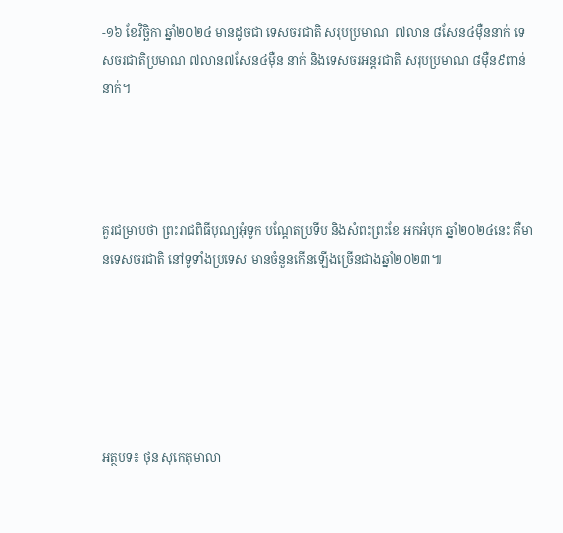-១៦ ខែវិច្ឆិកា ឆ្នាំ២០២៤ មានដូចជា ទេសចរជាតិ សរុបប្រមាណ  ៧លាន ៨សែន៤ម៉ឺននាក់ ទេសចរជាតិប្រមាណ ៧លាន៧សែន៤ម៉ឺន នាក់ និងទេសចរអន្តរជាតិ សរុបប្រមាណ ៨ម៉ឺន៩ពាន់ នាក់។




គួរជម្រាបថា ព្រះរាជពិធីបុណ្យអុំទូក បណ្ដែតប្រទីប និងសំពះព្រះខែ អកអំបុក ឆ្នាំ២០២៤នេះ គឺមានទេសចរជាតិ នៅទូទាំងប្រទេស មានចំនួនកើនឡើងច្រើនជាងឆ្នាំ២០២៣៕






អត្ថបទ៖ ថុន សុកេតុមាលា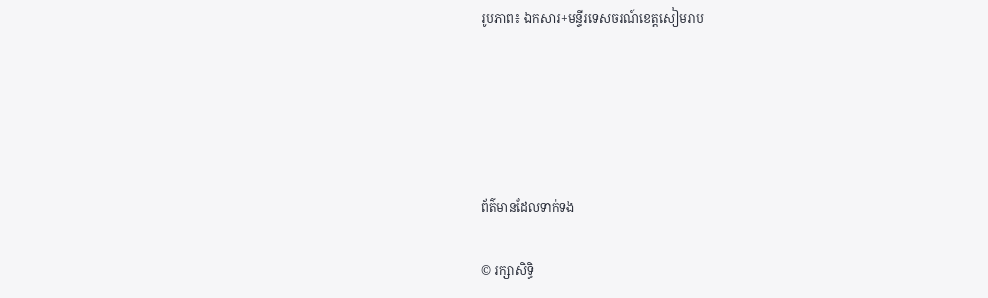រូបភាព៖ ឯកសារ+មន្ទីរទេសចរណ៍ខេត្តសៀមរាប





ព័ត៌មានដែលទាក់ទង

© រក្សាសិទ្ធិ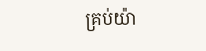គ្រប់យ៉ា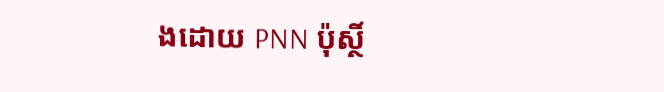ងដោយ PNN ប៉ុស្ថិ៍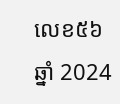លេខ៥៦ ឆ្នាំ 2024